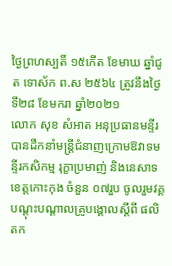ថ្ងៃព្រហស្បតិ៍ ១៥កើត ខែមាឃ ឆ្នាំជូត ទោស័ក ព.ស ២៥៦៤ ត្រូវនឹងថ្ងៃទី២៨ ខែមករា ឆ្នាំ២០២១
លោក សុខ សំអាត អនុប្រធានមន្ទីរ បានដឹកនាំមន្រ្តីជំនាញក្រោមឱវាទមន្ទីរកសិកម្ម រុក្ខាប្រមាញ់ និងនេសាទខេត្តកោះកុង ចំនួន ០៧រួប ចូលរួមវគ្គបណ្តុះបណ្តាលគ្រូបង្គោលស្តីពី ផលិតក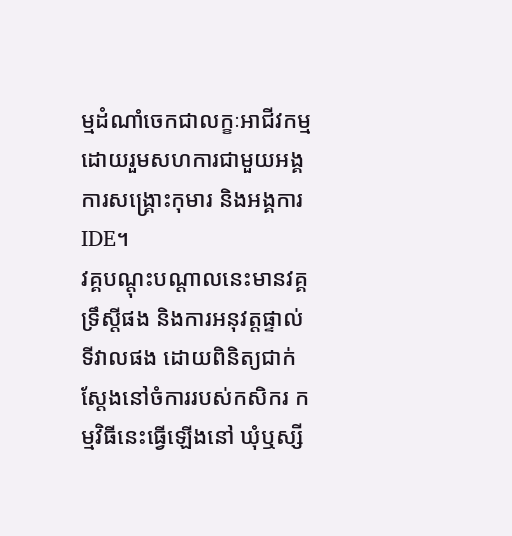ម្មដំណាំចេកជាលក្ខៈអាជីវកម្ម ដោយរួមសហការជាមួយអង្គការសង្គ្រោះកុមារ និងអង្គការIDE។
វគ្គបណ្តុះបណ្តាលនេះមានវគ្គទ្រឹស្តីផង និងការអនុវត្តផ្ទាល់ ទីវាលផង ដោយពិនិត្យជាក់ស្តែងនៅចំការរបស់កសិករ កម្មវិធីនេះធ្វើឡើងនៅ ឃុំឬស្សី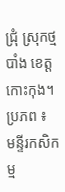ជ្រុំ ស្រុកថ្មបាំង ខេត្តកោះកុង។
ប្រភព ៖ មន្ទីរកសិកម្ម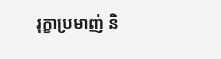រុក្ខាប្រមាញ់ និ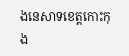ងនេសាទខេត្តកោះកុង